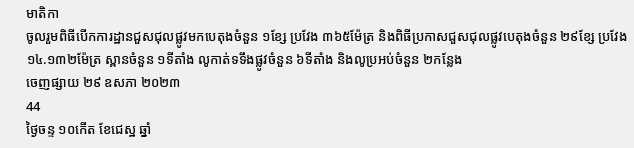មាតិកា
ចូលរួមពិធីបើកការដ្ឋានជួសជុលផ្លូវមកបេតុងចំនួន ១ខ្សែ ប្រវែង ៣៦៥ម៉ែត្រ និងពិធីប្រកាសជួសជុលផ្លូវបេតុងចំនួន ២៩ខ្សែ ប្រវែង ១៤.១៣២ម៉ែត្រ ស្ពានចំនួន ១ទីតាំង លូកាត់ទទឹងផ្លូវចំនួន ៦ទីតាំង និងលូប្រអប់ចំនួន ២កន្លែង
ចេញផ្សាយ ២៩ ឧសភា ២០២៣
44
ថ្ងៃចន្ទ ១០កើត ខែជេស្ឋ ឆ្នាំ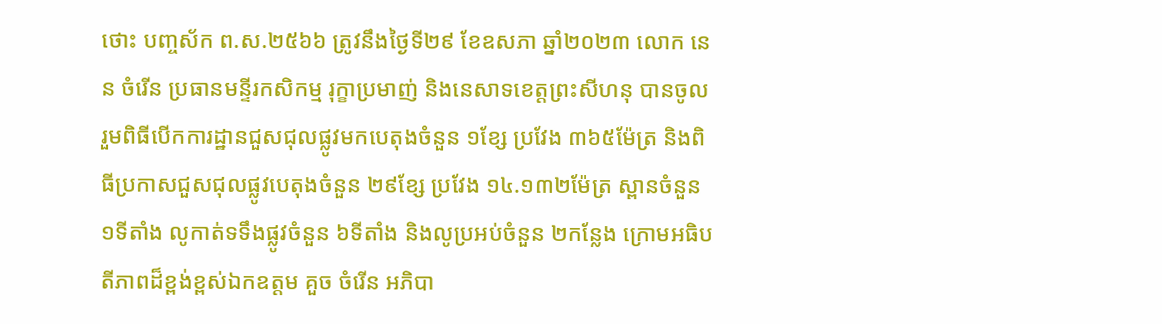ថោះ បញ្ចស័ក ព.ស.២៥៦៦ ត្រូវនឹងថ្ងៃទី២៩ ខែឧសភា ឆ្នាំ២០២៣ លោក នេន ចំរើន ប្រធានមន្ទីរកសិកម្ម រុក្ខាប្រមាញ់ និងនេសាទខេត្តព្រះសីហនុ បានចូលរួមពិធីបើកការដ្ឋានជួសជុលផ្លូវមកបេតុងចំនួន ១ខ្សែ ប្រវែង ៣៦៥ម៉ែត្រ និងពិធីប្រកាសជួសជុលផ្លូវបេតុងចំនួន ២៩ខ្សែ ប្រវែង ១៤.១៣២ម៉ែត្រ ស្ពានចំនួន ១ទីតាំង លូកាត់ទទឹងផ្លូវចំនួន ៦ទីតាំង និងលូប្រអប់ចំនួន ២កន្លែង ក្រោមអធិបតីភាពដ៏ខ្ពង់ខ្ពស់ឯកឧត្តម គួច ចំរើន អភិបា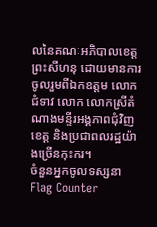លនៃគណៈអភិបាលខេត្តព្រះសីហនុ ដោយមានការចូលរួមពីឯកឧត្តម លោកជំទាវ លោក លោកស្រីតំណាងមន្ទីរអង្គភាពជុំវិញខេត្ត និងប្រជាពលរដ្ឋយ៉ាងច្រើនកុះករ។
ចំនួនអ្នកចូលទស្សនា
Flag Counter